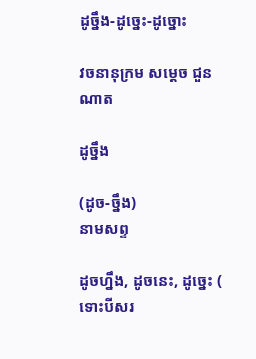ដូច្នឹង-ដូច្នេះ-ដូច្នោះ

វចនានុក្រម សម្តេច ជួន ណាត

ដូច្នឹង

(ដូច-ច្នឹង)
នាមសព្ទ

ដូចហ្នឹង, ដូចនេះ, ដូច្នេះ ( ទោះបីសរ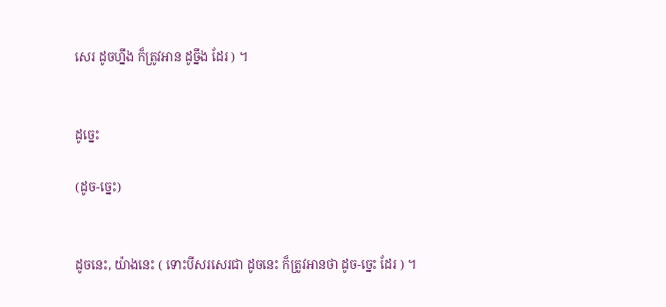សេរ ដូចហ្នឹង ក៏ត្រូវអាន ដូច្នឹង ដែរ ) ។


ដូច្នេះ

(ដូច-ច្នេះ)


ដូចនេះ, យ៉ាងនេះ ( ទោះបីសរសេរជា ដូចនេះ ក៏ត្រូវអានថា ដូច-ច្នេះ ដែរ ) ។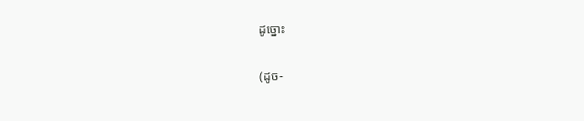ដូច្នោះ

(ដូច-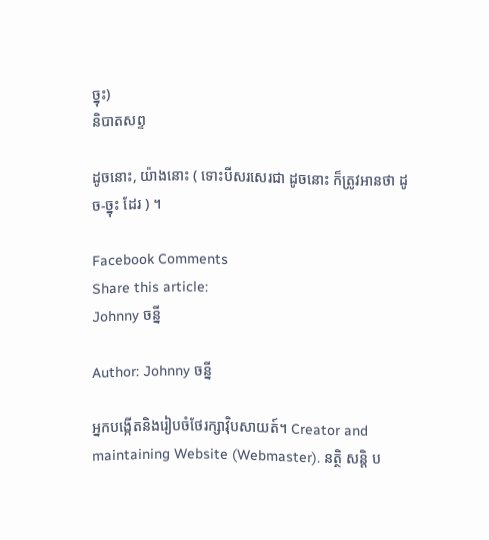ច្នុះ)
និបាតសព្ទ

ដូចនោះ, យ៉ាងនោះ ( ទោះបីសរសេរជា ដូចនោះ ក៏ត្រូវអានថា ដូច-ច្នុះ ដែរ ) ។

Facebook Comments
Share this article:
Johnny ចន្នី

Author: Johnny ចន្នី

អ្នកបង្កើតនិងរៀបចំថែរក្សាវ៉ិបសាយត៍។ Creator and maintaining Website (Webmaster). នត្ថិ សន្តិ ប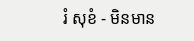រំ សុខំ - មិនមាន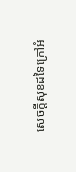សេចក្តីសុខដទៃក្រៅអំ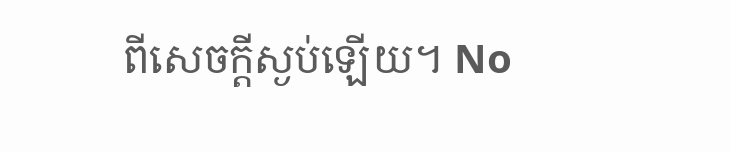ពីសេចក្តីស្ងប់ឡើយ។ No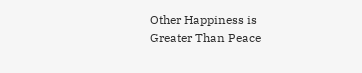Other Happiness is Greater Than Peace